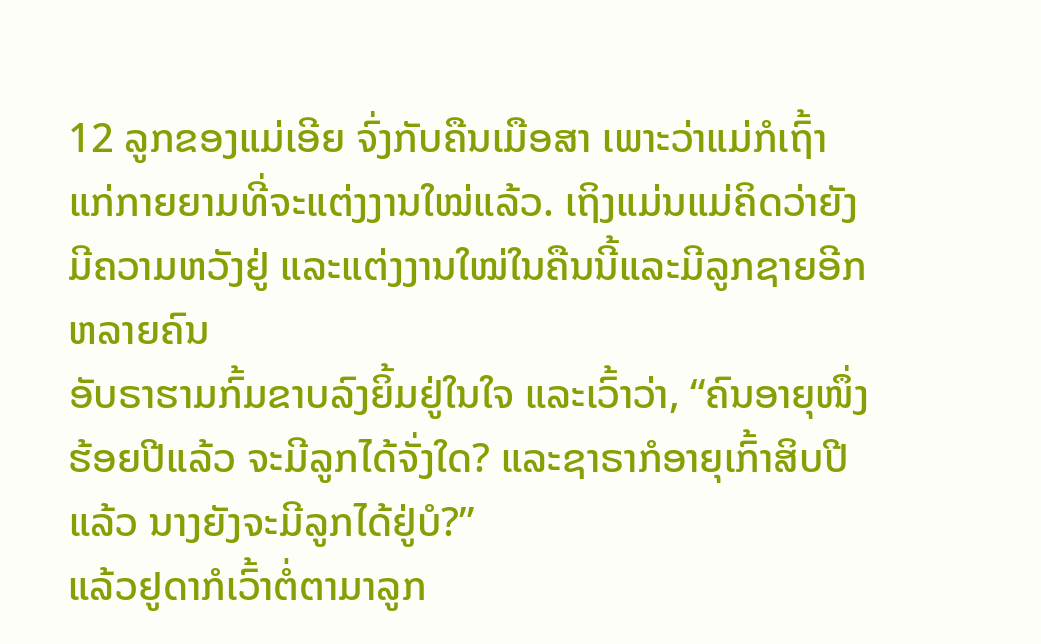12 ລູກຂອງແມ່ເອີຍ ຈົ່ງກັບຄືນເມືອສາ ເພາະວ່າແມ່ກໍເຖົ້າແກ່ກາຍຍາມທີ່ຈະແຕ່ງງານໃໝ່ແລ້ວ. ເຖິງແມ່ນແມ່ຄິດວ່າຍັງມີຄວາມຫວັງຢູ່ ແລະແຕ່ງງານໃໝ່ໃນຄືນນີ້ແລະມີລູກຊາຍອີກຫລາຍຄົນ
ອັບຣາຮາມກົ້ມຂາບລົງຍິ້ມຢູ່ໃນໃຈ ແລະເວົ້າວ່າ, “ຄົນອາຍຸໜຶ່ງຮ້ອຍປີແລ້ວ ຈະມີລູກໄດ້ຈັ່ງໃດ? ແລະຊາຣາກໍອາຍຸເກົ້າສິບປີແລ້ວ ນາງຍັງຈະມີລູກໄດ້ຢູ່ບໍ?”
ແລ້ວຢູດາກໍເວົ້າຕໍ່ຕາມາລູກ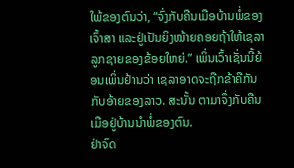ໃພ້ຂອງຕົນວ່າ, “ຈົ່ງກັບຄືນເມືອບ້ານພໍ່ຂອງເຈົ້າສາ ແລະຢູ່ເປັນຍິງໝ້າຍຄອຍຖ້າໃຫ້ເຊລາລູກຊາຍຂອງຂ້ອຍໃຫຍ່.” ເພິ່ນເວົ້າເຊັ່ນນີ້ຍ້ອນເພິ່ນຢ້ານວ່າ ເຊລາອາດຈະຖືກຂ້າຄືກັນກັບອ້າຍຂອງລາວ. ສະນັ້ນ ຕາມາຈຶ່ງກັບຄືນເມືອຢູ່ບ້ານນຳພໍ່ຂອງຕົນ.
ຢ່າຈົດ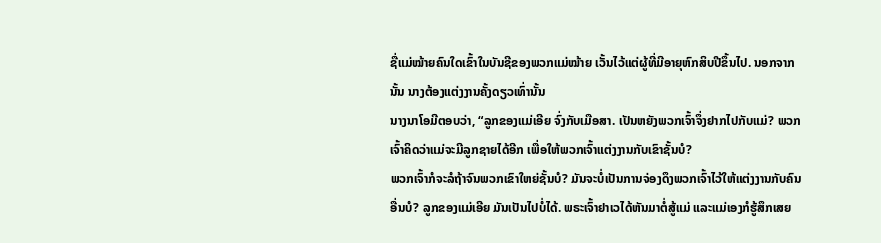ຊື່ແມ່ໝ້າຍຄົນໃດເຂົ້າໃນບັນຊີຂອງພວກແມ່ໝ້າຍ ເວັ້ນໄວ້ແຕ່ຜູ້ທີ່ມີອາຍຸຫົກສິບປີຂຶ້ນໄປ. ນອກຈາກນັ້ນ ນາງຕ້ອງແຕ່ງງານຄັ້ງດຽວເທົ່ານັ້ນ
ນາງນາໂອມີຕອບວ່າ, “ລູກຂອງແມ່ເອີຍ ຈົ່ງກັບເມືອສາ. ເປັນຫຍັງພວກເຈົ້າຈຶ່ງຢາກໄປກັບແມ່? ພວກເຈົ້າຄິດວ່າແມ່ຈະມີລູກຊາຍໄດ້ອີກ ເພື່ອໃຫ້ພວກເຈົ້າແຕ່ງງານກັບເຂົາຊັ້ນບໍ?
ພວກເຈົ້າກໍຈະລໍຖ້າຈົນພວກເຂົາໃຫຍ່ຊັ້ນບໍ? ມັນຈະບໍ່ເປັນການຈ່ອງດຶງພວກເຈົ້າໄວ້ໃຫ້ແຕ່ງງານກັບຄົນອື່ນບໍ? ລູກຂອງແມ່ເອີຍ ມັນເປັນໄປບໍ່ໄດ້. ພຣະເຈົ້າຢາເວໄດ້ຫັນມາຕໍ່ສູ້ແມ່ ແລະແມ່ເອງກໍຮູ້ສຶກເສຍ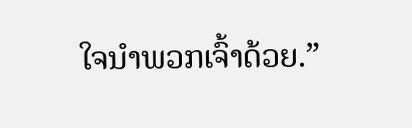ໃຈນຳພວກເຈົ້າດ້ວຍ.”